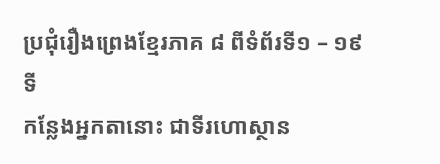ប្រជុំរឿងព្រេងខ្មែរភាគ ៨ ពីទំព័រទី១ – ១៩
ទី
កន្លែងអ្នកតានោះ ជាទីរហោស្ថាន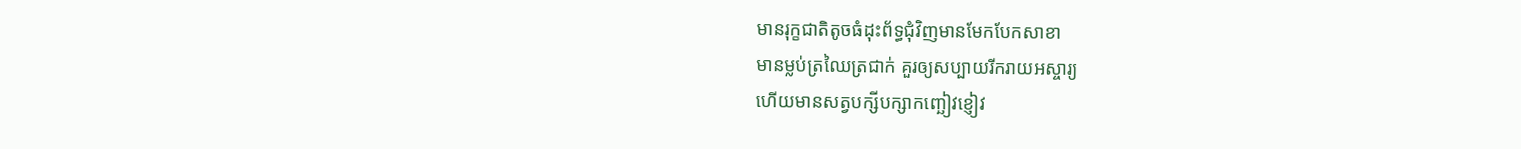មានរុក្ខជាតិតូចធំដុះព័ទ្ធជុំវិញមានមែកបែកសាខា
មានម្លប់ត្រឈៃត្រជាក់ គួរឲ្យសប្បាយរីករាយអស្ចារ្យ
ហើយមានសត្វបក្សីបក្សាកញ្ឆៀវខ្ញៀវ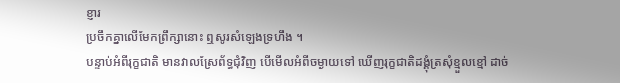ខ្ញារ
ប្រចឹកគ្នាលើមែកព្រឹក្សានោះ ឮសូរសំឡេងទ្រហឹង ។
បន្ទាប់អំពីរុក្ខជាតិ មានវាលស្រែព័ទ្ធជុំវិញ បើមើលអំពីចម្ងាយទៅ ឃើញរុក្ខជាតិដង្គុំត្រសុំខ្មួលខ្មៅ ដាច់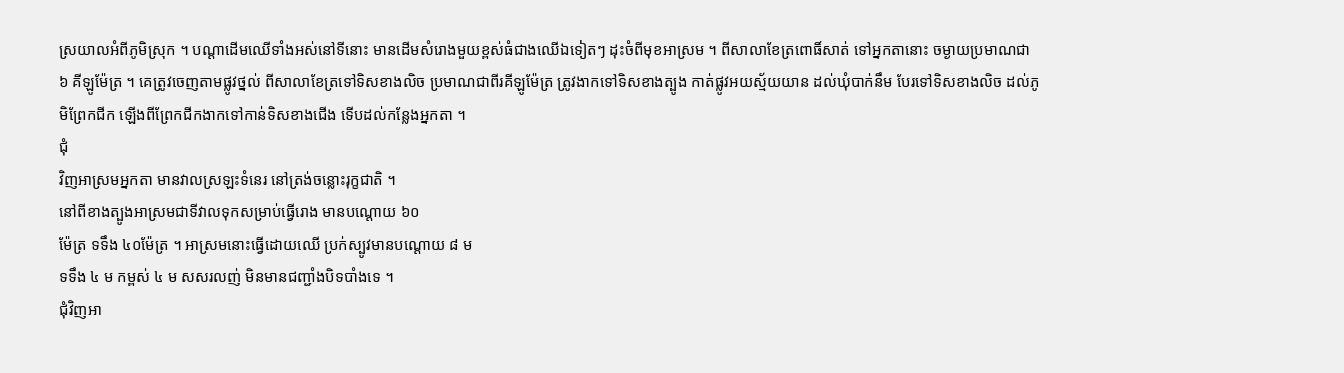ស្រយាលអំពីភូមិស្រុក ។ បណ្ដាដើមឈើទាំងអស់នៅទីនោះ មានដើមសំរោងមួយខ្ពស់ធំជាងឈើឯទៀតៗ ដុះចំពីមុខអាស្រម ។ ពីសាលាខែត្រពោធិ៍សាត់ ទៅអ្នកតានោះ ចម្ងាយប្រមាណជា ៦ គីឡូម៉ែត្រ ។ គេត្រូវចេញតាមផ្លូវថ្នល់ ពីសាលាខែត្រទៅទិសខាងលិច ប្រមាណជាពីរគីឡូម៉ែត្រ ត្រូវងាកទៅទិសខាងត្បូង កាត់ផ្លូវអយស្ម័យយាន ដល់ឃុំបាក់នឹម បែរទៅទិសខាងលិច ដល់ភូមិព្រែកជីក ឡើងពីព្រែកជីកងាកទៅកាន់ទិសខាងជើង ទើបដល់កន្លែងអ្នកតា ។
ជុំ
វិញអាស្រមអ្នកតា មានវាលស្រឡះទំនេរ នៅត្រង់ចន្លោះរុក្ខជាតិ ។
នៅពីខាងត្បូងអាស្រមជាទីវាលទុកសម្រាប់ធ្វើរោង មានបណ្ដោយ ៦០
ម៉ែត្រ ទទឹង ៤០ម៉ែត្រ ។ អាស្រមនោះធ្វើដោយឈើ ប្រក់ស្បូវមានបណ្ដោយ ៨ ម
ទទឹង ៤ ម កម្ពស់ ៤ ម សសរលញ់ មិនមានជញ្ជាំងបិទបាំងទេ ។
ជុំវិញអា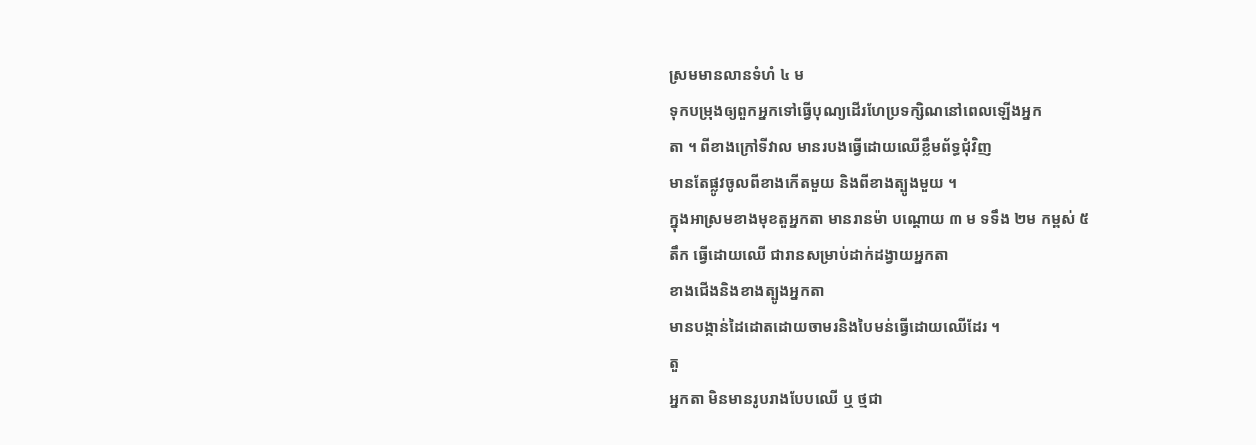ស្រមមានលានទំហំ ៤ ម
ទុកបម្រុងឲ្យពួកអ្នកទៅធ្វើបុណ្យដើរហែប្រទក្សិណនៅពេលឡើងអ្នក
តា ។ ពីខាងក្រៅទីវាល មានរបងធ្វើដោយឈើខ្លឹមព័ទ្ធជុំវិញ
មានតែផ្លូវចូលពីខាងកើតមួយ និងពីខាងត្បូងមួយ ។
ក្នុងអាស្រមខាងមុខតួអ្នកតា មានរានម៉ា បណ្ដោយ ៣ ម ទទឹង ២ម កម្ពស់ ៥
តឹក ធ្វើដោយឈើ ជារានសម្រាប់ដាក់ដង្វាយអ្នកតា
ខាងជើងនិងខាងត្បូងអ្នកតា
មានបង្កាន់ដៃដោតដោយចាមរនិងបៃមន់ធ្វើដោយឈើដែរ ។
តួ
អ្នកតា មិនមានរូបរាងបែបឈើ ឬ ថ្មជា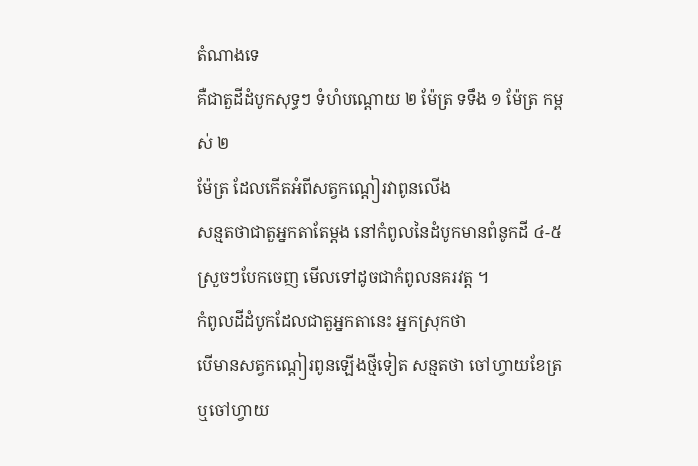តំណាងទេ
គឺជាតួដីដំបូកសុទ្ធៗ ទំហំបណ្ដោយ ២ ម៉ែត្រ ទទឹង ១ ម៉ែត្រ កម្ពស់ ២
ម៉ែត្រ ដែលកើតអំពីសត្វកណ្ដៀរវាពូនលើង
សន្មតថាជាតួអ្នកតាតែម្ដង នៅកំពូលនៃដំបូកមានពំនូកដី ៤-៥
ស្រួចៗបែកចេញ មើលទៅដូចជាកំពូលនគរវត្ត ។
កំពូលដីដំបូកដែលជាតួអ្នកតានេះ អ្នកស្រុកថា
បើមានសត្វកណ្ដៀរពូនឡើងថ្មីទៀត សន្មតថា ចៅហ្វាយខែត្រ
ឬចៅហ្វាយ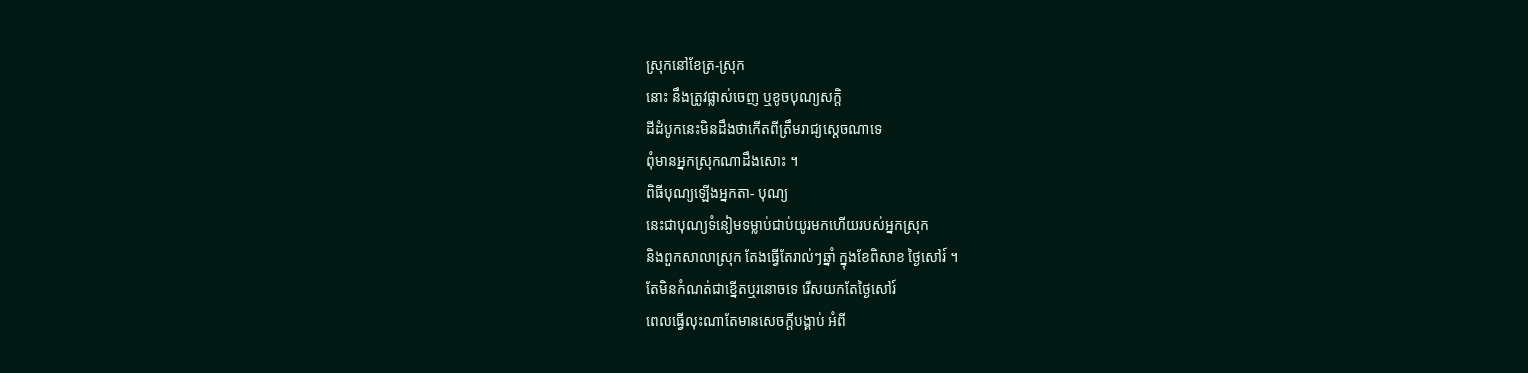ស្រុកនៅខែត្រ-ស្រុក
នោះ នឹងត្រូវផ្លាស់ចេញ ឬខូចបុណ្យសក្ដិ
ដីដំបូកនេះមិនដឹងថាកើតពីត្រឹមរាជ្យស្ដេចណាទេ
ពុំមានអ្នកស្រុកណាដឹងសោះ ។
ពិធីបុណ្យឡើងអ្នកតា- បុណ្យ
នេះជាបុណ្យទំនៀមទម្លាប់ជាប់យូរមកហើយរបស់អ្នកស្រុក
និងពួកសាលាស្រុក តែងធ្វើតែរាល់ៗឆ្នាំ ក្នុងខែពិសាខ ថ្ងៃសៅរ៍ ។
តែមិនកំណត់ជាខ្នើតឬរនោចទេ រើសយកតែថ្ងៃសៅរ៍
ពេលធ្វើលុះណាតែមានសេចក្ដីបង្គាប់ អំពី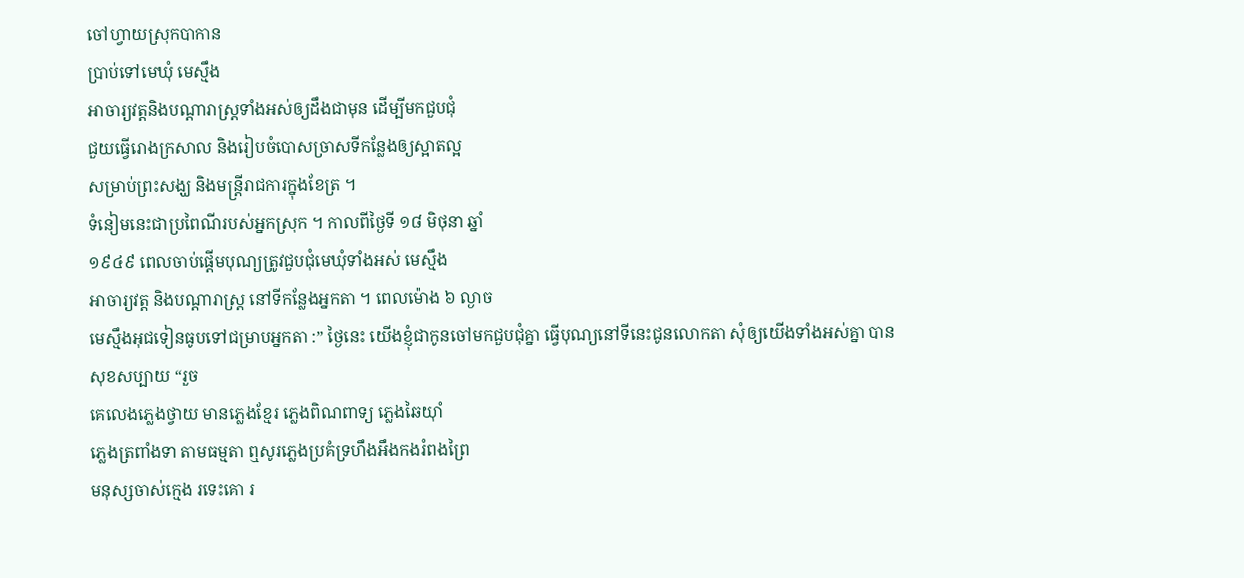ចៅហ្វាយស្រុកបាកាន
ប្រាប់ទៅមេឃុំ មេស្មឹង
អាចារ្យវត្តនិងបណ្ដារាស្ត្រទាំងអស់ឲ្យដឹងជាមុន ដើម្បីមកជួបជុំ
ជួយធ្វើរោងក្រសាល និងរៀបចំបោសច្រាសទីកន្លែងឲ្យស្អាតល្អ
សម្រាប់ព្រះសង្ឃ និងមន្ត្រីរាជការក្នុងខែត្រ ។
ទំនៀមនេះជាប្រពៃណីរបស់អ្នកស្រុក ។ កាលពីថ្ងៃទី ១៨ មិថុនា ឆ្នាំ
១៩៤៩ ពេលចាប់ផ្ដើមបុណ្យត្រូវជួបជុំមេឃុំទាំងអស់ មេស្មឹង
អាចារ្យវត្ត និងបណ្ដារាស្ត្រ នៅទីកន្លែងអ្នកតា ។ ពេលម៉ោង ៦ ល្ងាច
មេស្មឹងអុជទៀនធូបទៅជម្រាបអ្នកតា :” ថ្ងៃនេះ យើងខ្ញុំជាកូនចៅមកជួបជុំគ្នា ធ្វើបុណ្យនៅទីនេះជូនលោកតា សុំឲ្យយើងទាំងអស់គ្នា បានសុខសប្បាយ “រួច
គេលេងភ្លេងថ្វាយ មានភ្លេងខ្មែរ ភ្លេងពិណពាទ្យ ភ្លេងឆៃយ៉ាំ
ភ្លេងត្រពាំងទា តាមធម្មតា ឮសូរភ្លេងប្រគំទ្រហឹងអឹងកងរំពងព្រៃ
មនុស្សចាស់ក្មេង រទេះគោ រ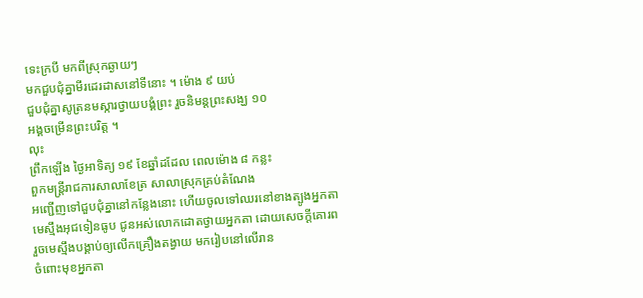ទេះក្របី មកពីស្រុកឆ្ងាយៗ
មកជួបជុំគ្នាមីរដេរដាសនៅទីនោះ ។ ម៉ោង ៩ យប់
ជួបជុំគ្នាសូត្រនមស្ការថ្វាយបង្គំព្រះ រួចនិមន្តព្រះសង្ឃ ១០
អង្គចម្រើនព្រះបរិត្ត ។
លុះ
ព្រឹកឡើង ថ្ងៃអាទិត្យ ១៩ ខែឆ្នាំដដែល ពេលម៉ោង ៨ កន្លះ
ពួកមន្ត្រីរាជការសាលាខែត្រ សាលាស្រុកគ្រប់តំណែង
អញ្ជើញទៅជួបជុំគ្នានៅកន្លែងនោះ ហើយចូលទៅឈរនៅខាងត្បូងអ្នកតា
មេស្មឹងអុជទៀនធូប ជូនអស់លោកដោតថ្វាយអ្នកតា ដោយសេចក្ដីគោរព
រួចមេស្មឹងបង្គាប់ឲ្យលើកគ្រឿងតង្វាយ មករៀបនៅលើរាន
ចំពោះមុខអ្នកតា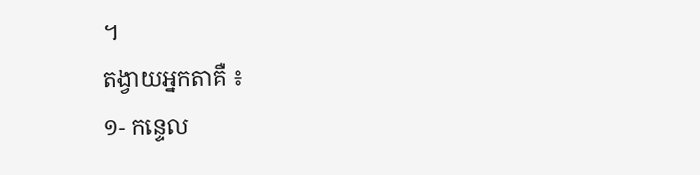។
តង្វាយអ្នកតាគឺ ៖
១- កន្ទេល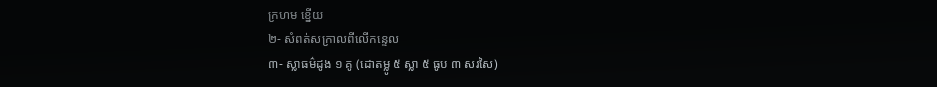ក្រហម ខ្នើយ
២- សំពត់សក្រាលពីលើកន្ទេល
៣- ស្លាធម៌ដូង ១ គូ (ដោតម្លូ ៥ ស្លា ៥ ធូប ៣ សរសៃ)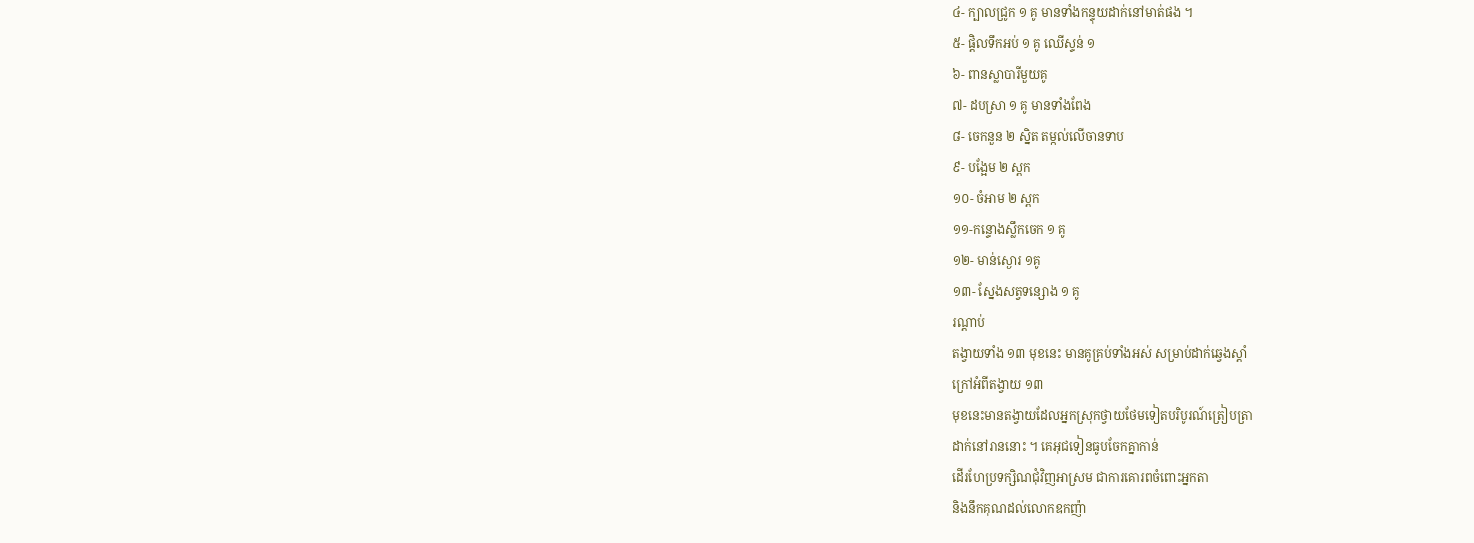៤- ក្បាលជ្រូក ១ គូ មានទាំងកន្ទុយដាក់នៅមាត់ផង ។
៥- ផ្ដិលទឹកអប់ ១ គូ ឈើស្ទន់ ១
៦- ពានស្លាបារីមួយគូ
៧- ដបស្រា ១ គូ មានទាំងពែង
៨- ចេកនួន ២ ស្និត តម្កល់លើចានទាប
៩- បង្អែម ២ ស្ពក
១០- ចំអាម ២ ស្ពក
១១-កន្ទោងស្លឹកចេក ១ គូ
១២- មាន់ស្ងោរ ១គូ
១៣- ស្នែងសត្វទន្សោង ១ គូ
រណ្ដាប់
តង្វាយទាំង ១៣ មុខនេះ មានគូគ្រប់ទាំងអស់ សម្រាប់ដាក់ឆ្វេងស្ដាំ
ក្រៅអំពីតង្វាយ ១៣
មុខនេះមានតង្វាយដែលអ្នកស្រុកថ្វាយថែមទៀតបរិបូរណ៍ត្រៀបត្រា
ដាក់នៅរាននោះ ។ គេអុជទៀនធូបចែកគ្នាកាន់
ដើរហែប្រទក្សិណជុំវិញអាស្រម ជាការគោរពចំពោះអ្នកតា
និងនឹកគុណដល់លោកឧកញ៉ា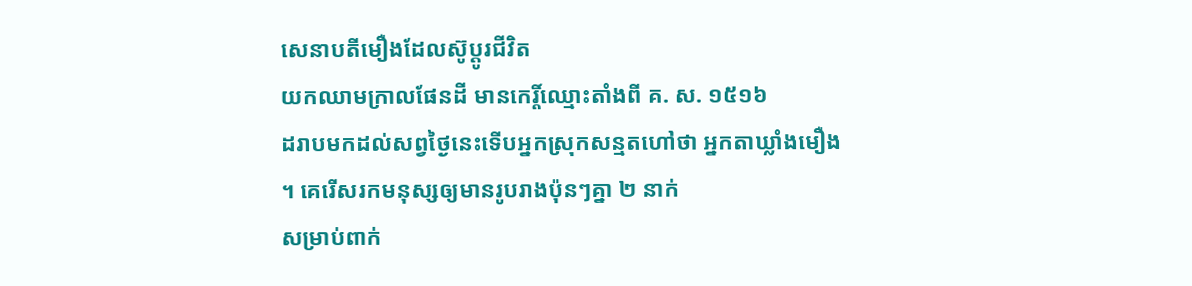សេនាបតីមឿងដែលស៊ូប្ដូរជីវិត
យកឈាមក្រាលផែនដី មានកេរ្តិ៍ឈ្មោះតាំងពី គ. ស. ១៥១៦
ដរាបមកដល់សព្វថ្ងៃនេះទើបអ្នកស្រុកសន្មតហៅថា អ្នកតាឃ្លាំងមឿង
។ គេរើសរកមនុស្សឲ្យមានរូបរាងប៉ុនៗគ្នា ២ នាក់
សម្រាប់ពាក់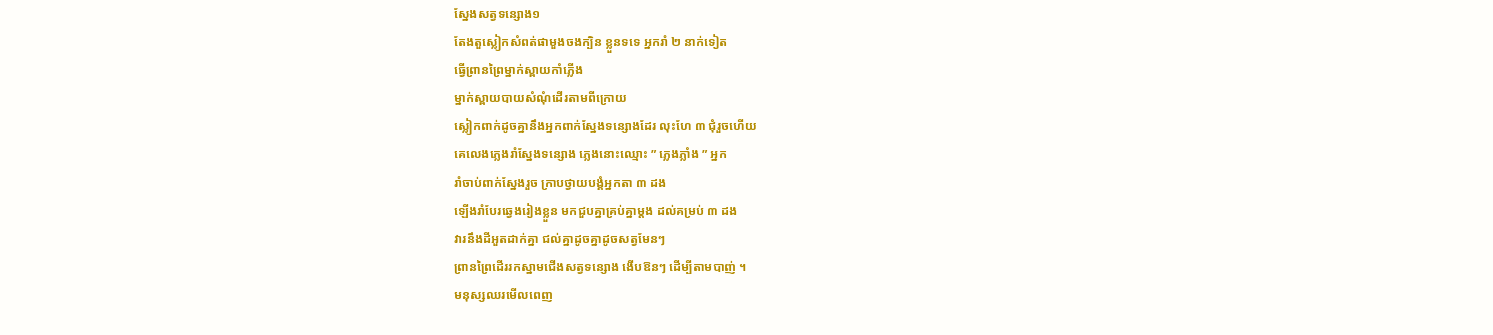ស្នែងសត្វទន្សោង១
តែងតួស្លៀកសំពត់ផាមួងចងក្បិន ខ្លួនទទេ អ្នករាំ ២ នាក់ទៀត
ធ្វើព្រានព្រៃម្នាក់ស្ពាយកាំភ្លើង
ម្នាក់ស្ពាយបាយសំណុំដើរតាមពីក្រោយ
ស្លៀកពាក់ដូចគ្នានឹងអ្នកពាក់ស្នែងទន្សោងដែរ លុះហែ ៣ ជុំរួចហើយ
គេលេងភ្លេងរាំស្នែងទន្សោង ភ្លេងនោះឈ្មោះ ” ភ្លេងភ្លាំង ” អ្នក
រាំចាប់ពាក់ស្នែងរួច ក្រាបថ្វាយបង្គំអ្នកតា ៣ ដង
ឡើងរាំបែរឆ្វេងរៀងខ្លួន មកជួបគ្នាគ្រប់គ្នាម្ដង ដល់គម្រប់ ៣ ដង
វារនឹងដីអួតដាក់គ្នា ជល់គ្នាដូចគ្នាដូចសត្វមែនៗ
ព្រានព្រៃដើររកស្នាមជើងសត្វទន្សោង ងើបឱនៗ ដើម្បីតាមបាញ់ ។
មនុស្សឈរមើលពេញ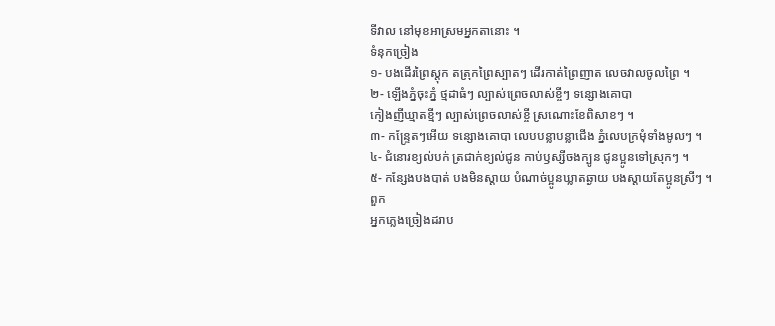ទីវាល នៅមុខអាស្រមអ្នកតានោះ ។
ទំនុកច្រៀង
១- បងដើរព្រៃស្តុក តត្រុកព្រៃស្បាតៗ ដើរកាត់ព្រៃញាត លេចវាលចូលព្រៃ ។
២- ឡើងភ្នំចុះភ្នំ ថ្មដាធំៗ ល្បាស់ព្រេចលាស់ខ្ចីៗ ទន្សោងគោបា
កៀងញីឃ្មាតខ្មីៗ ល្បាស់ព្រេចលាស់ខ្ចី ស្រណោះខែពិសាខៗ ។
៣- កន្ទ្រែតៗអើយ ទន្សោងគោបា លេបបន្លាបន្លាជើង ភ្នំលេបក្រមុំទាំងមូលៗ ។
៤- ជំនោរខ្យល់បក់ ត្រជាក់ខ្យល់ជូន កាប់ឫស្សីចងក្បូន ជូនប្អូនទៅស្រុកៗ ។
៥- កន្សែងបងបាត់ បងមិនស្ដាយ បំណាច់ប្អូនឃ្លាតឆ្ងាយ បងស្ដាយតែប្អូនស្រីៗ ។
ពួក
អ្នកភ្លេងច្រៀងដរាប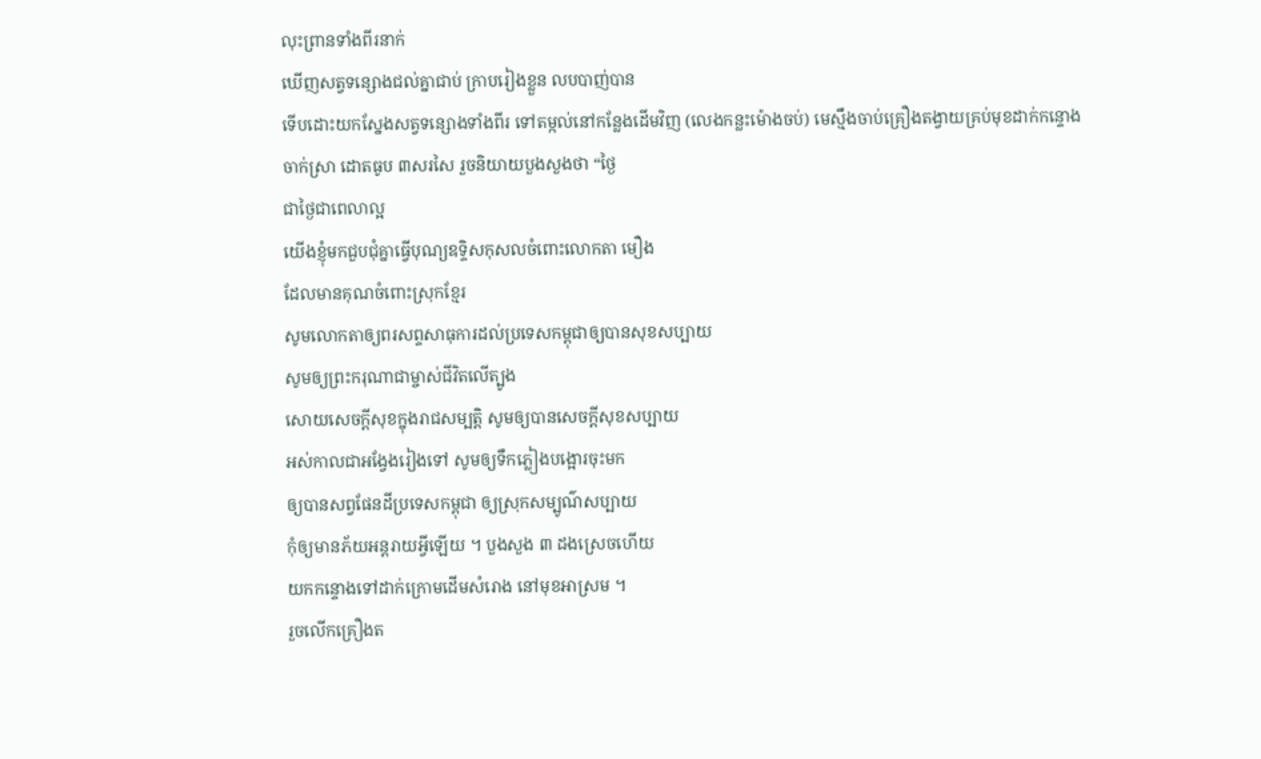លុះព្រានទាំងពីរនាក់
ឃើញសត្វទន្សោងជល់គ្នាជាប់ ក្រាបរៀងខ្លួន លបបាញ់បាន
ទើបដោះយកស្នែងសត្វទន្សោងទាំងពីរ ទៅតម្កល់នៅកន្លែងដើមវិញ (លេងកន្លះម៉ោងចប់) មេស្មឹងចាប់គ្រឿងតង្វាយគ្រប់មុខដាក់កន្ទោង ចាក់ស្រា ដោតធូប ៣សរសៃ រួចនិយាយបួងសួងថា “ថ្ងៃ
ជាថ្ងៃជាពេលាល្អ
យើងខ្ញុំមកជួបជុំគ្នាធ្វើបុណ្យឧទ្ទិសកុសលចំពោះលោកតា មឿង
ដែលមានគុណចំពោះស្រុកខ្មែរ
សូមលោកតាឲ្យពរសព្ទសាធុការដល់ប្រទេសកម្ពុជាឲ្យបានសុខសប្បាយ
សូមឲ្យព្រះករុណាជាម្ចាស់ជីវិតលើត្បូង
សោយសេចក្ដីសុខក្នុងរាជសម្បត្តិ សូមឲ្យបានសេចក្ដីសុខសប្បាយ
អស់កាលជាអង្វែងរៀងទៅ សូមឲ្យទឹកភ្លៀងបង្អោរចុះមក
ឲ្យបានសព្វផែនដីប្រទេសកម្ពុជា ឲ្យស្រុកសម្បូណ៌សប្បាយ
កុំឲ្យមានភ័យអន្តរាយអ្វីឡើយ ។ បួងសួង ៣ ដងស្រេចហើយ
យកកន្ទោងទៅដាក់ក្រោមដើមសំរោង នៅមុខអាស្រម ។
រួចលើកគ្រឿងត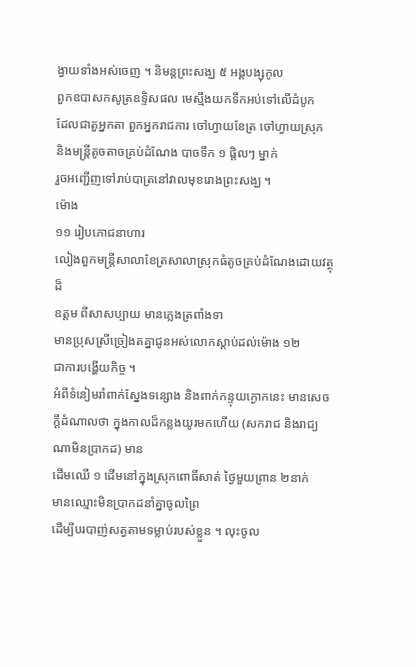ង្វាយទាំងអស់ចេញ ។ និមន្តព្រះសង្ឃ ៥ អង្គបង្សុកូល
ពួកឧបាសកសូត្រឧទ្ទិសផល មេស្មឹងយកទឹកអប់ទៅលើដំបូក
ដែលជាតួអ្នកតា ពួកអ្នករាជការ ចៅហ្វាយខែត្រ ចៅហ្វាយស្រុក
និងមន្ត្រីតូចតាចគ្រប់ដំណែង បាចទឹក ១ ផ្តិលៗ ម្នាក់
រួចអញ្ជើញទៅរាប់បាត្រនៅវាលមុខរោងព្រះសង្ឃ ។
ម៉ោង
១១ រៀបភោជនាហារ
លៀងពួកមន្ត្រីសាលាខែត្រសាលាស្រុកធំតូចគ្រប់ដំណែងដោយវត្ថុដ៏
ឧត្ដម ពីសាសប្បាយ មានភ្លេងត្រពាំងទា
មានប្រុសស្រីច្រៀងតគ្នាជូនអស់លោកស្ដាប់ដល់ម៉ោង ១២
ជាការបង្ហើយកិច្ច ។
អំពីទំនៀមរាំពាក់ស្នែងទន្សោង និងពាក់កន្ទុយក្ងោកនេះ មានសេចក្ដីដំណាលថា ក្នុងកាលដ៏កន្លងយូរមកហើយ (សករាជ និងរាជ្យណាមិនប្រាកដ) មាន
ដើមឈើ ១ ដើមនៅក្នុងស្រុកពោធិ៍សាត់ ថ្ងៃមួយព្រាន ២នាក់
មានឈ្មោះមិនប្រាកដនាំគ្នាចូលព្រៃ
ដើម្បីបរបាញ់សត្វតាមទម្លាប់របស់ខ្លួន ។ លុះចូល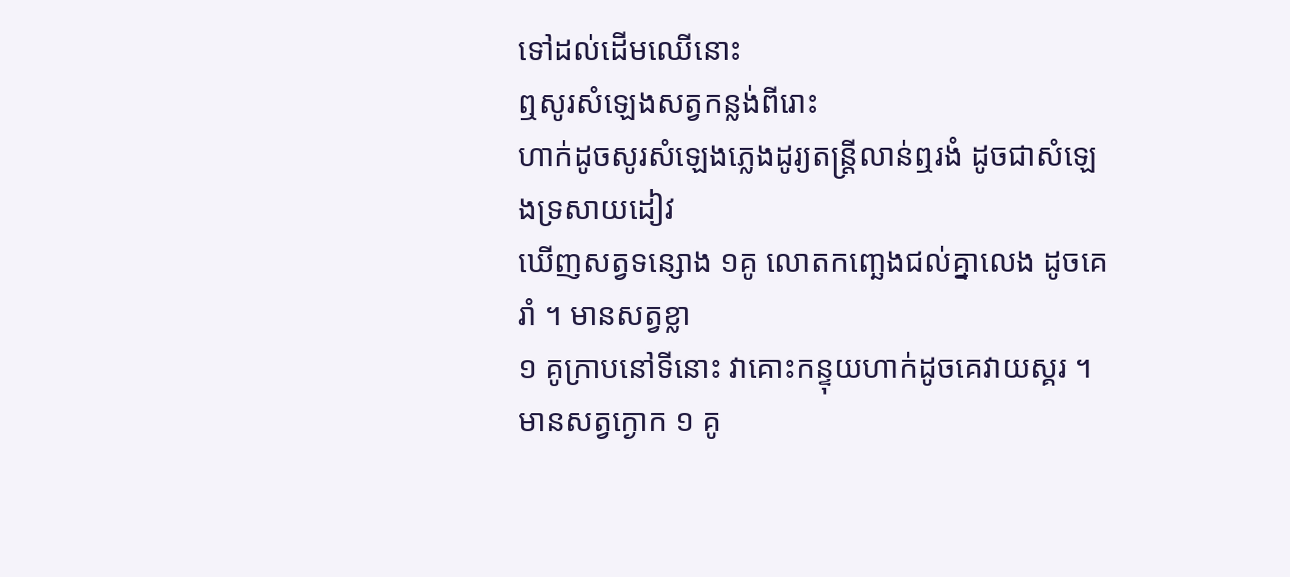ទៅដល់ដើមឈើនោះ
ឮសូរសំឡេងសត្វកន្លង់ពីរោះ
ហាក់ដូចសូរសំឡេងភ្លេងដូរ្យតន្ត្រីលាន់ឮរងំ ដូចជាសំឡេងទ្រសាយដៀវ
ឃើញសត្វទន្សោង ១គូ លោតកញ្ឆេងជល់គ្នាលេង ដូចគេរាំ ។ មានសត្វខ្លា
១ គូក្រាបនៅទីនោះ វាគោះកន្ទុយហាក់ដូចគេវាយស្គរ ។
មានសត្វក្ងោក ១ គូ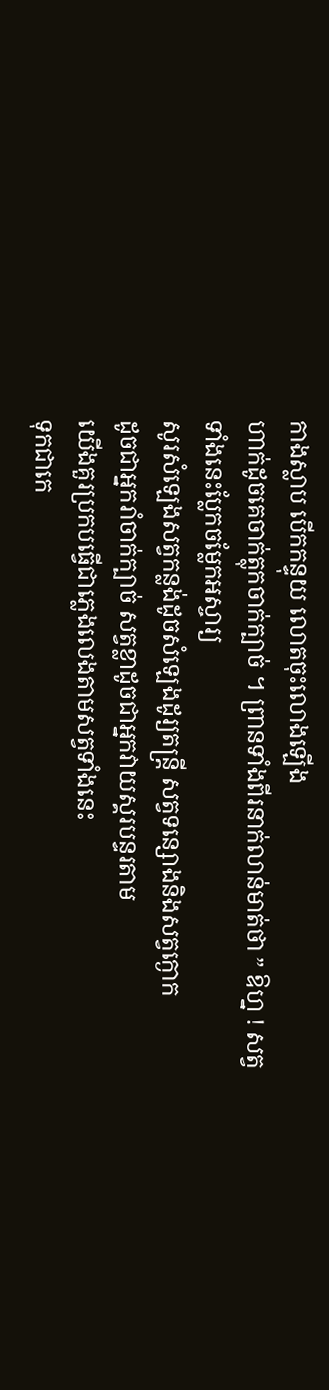កាងស្លាប បើកកន្ទុយ លោតចុះលោងឡើង
ហាក់ដូចគេចាក់ត្លុកចាក់ក្បាច់ ។ ព្រានទាំងពីរនាក់លាន់មាត់ថា ” ឱហ្ន ! សត្វ
ទាំងនេះប្លែកចម្លែកអស្ចារ្យ
សូរសំឡេងសត្វកន្លង់ដូចសំឡេងដូរ្យតន្ត្រី សត្វទន្សោងនិងសត្វក្ងោក
ដូចជាអ្នករាំចាក់ក្បាច់ សត្វខ្លាដូចជាអ្នកវាយស្គរបន្ទរតាម
យើងគួរប្រកបធ្វើជាភ្លេងលេងតាមសត្វទាំងនេះ
ទុកជាកេ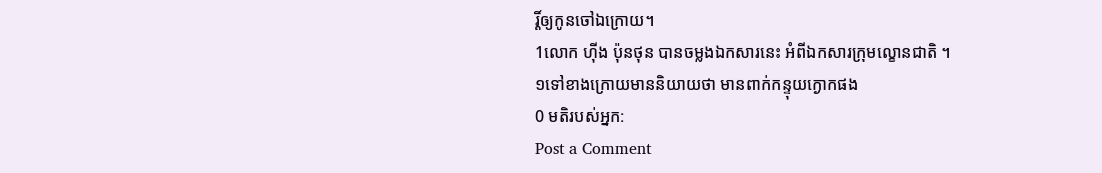រ្តិ៍ឲ្យកូនចៅឯក្រោយ។
1លោក ហ៊ីង ប៉ុនថុន បានចម្លងឯកសារនេះ អំពីឯកសារក្រុមល្ខោនជាតិ ។
១ទៅខាងក្រោយមាននិយាយថា មានពាក់កន្ទុយក្ងោកផង
0 មតិរបស់អ្នក:
Post a Comment